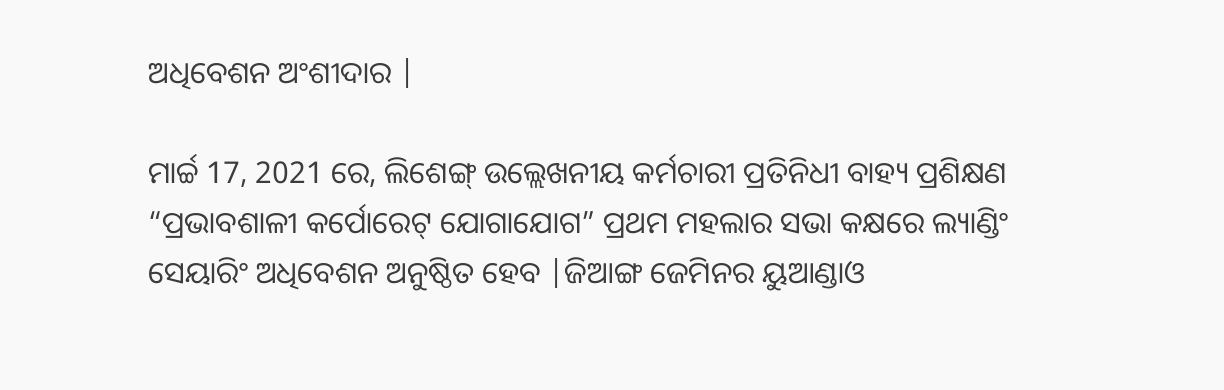ଅଧିବେଶନ ଅଂଶୀଦାର |

ମାର୍ଚ୍ଚ 17, 2021 ରେ, ଲିଶେଙ୍ଗ୍ ଉଲ୍ଲେଖନୀୟ କର୍ମଚାରୀ ପ୍ରତିନିଧୀ ବାହ୍ୟ ପ୍ରଶିକ୍ଷଣ “ପ୍ରଭାବଶାଳୀ କର୍ପୋରେଟ୍ ଯୋଗାଯୋଗ” ପ୍ରଥମ ମହଲାର ସଭା କକ୍ଷରେ ଲ୍ୟାଣ୍ଡିଂ ସେୟାରିଂ ଅଧିବେଶନ ଅନୁଷ୍ଠିତ ହେବ |ଜିଆଙ୍ଗ ଜେମିନର ୟୁଆଣ୍ଡାଓ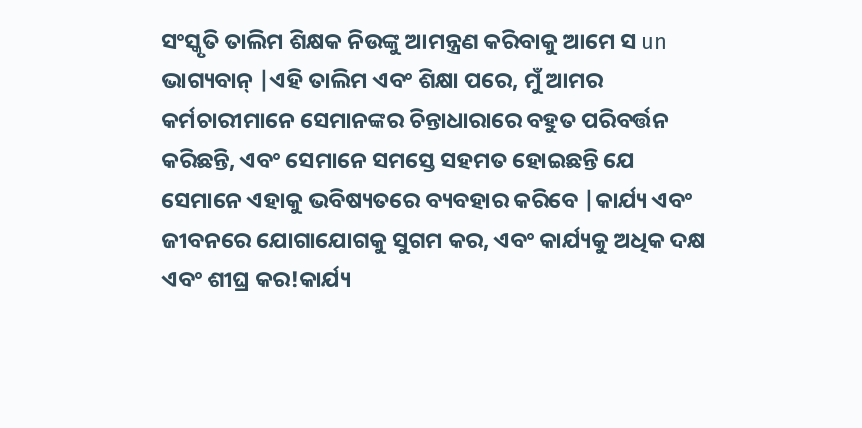ସଂସ୍କୃତି ତାଲିମ ଶିକ୍ଷକ ନିଉଙ୍କୁ ଆମନ୍ତ୍ରଣ କରିବାକୁ ଆମେ ସ un ଭାଗ୍ୟବାନ୍ |ଏହି ତାଲିମ ଏବଂ ଶିକ୍ଷା ପରେ, ମୁଁ ଆମର କର୍ମଚାରୀମାନେ ସେମାନଙ୍କର ଚିନ୍ତାଧାରାରେ ବହୁତ ପରିବର୍ତ୍ତନ କରିଛନ୍ତି, ଏବଂ ସେମାନେ ସମସ୍ତେ ସହମତ ହୋଇଛନ୍ତି ଯେ ସେମାନେ ଏହାକୁ ଭବିଷ୍ୟତରେ ବ୍ୟବହାର କରିବେ |କାର୍ଯ୍ୟ ଏବଂ ଜୀବନରେ ଯୋଗାଯୋଗକୁ ସୁଗମ କର, ଏବଂ କାର୍ଯ୍ୟକୁ ଅଧିକ ଦକ୍ଷ ଏବଂ ଶୀଘ୍ର କର!କାର୍ଯ୍ୟ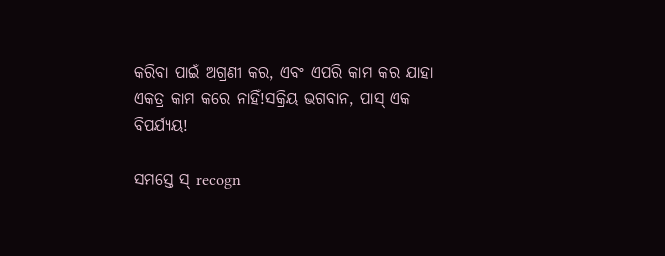କରିବା ପାଇଁ ଅଗ୍ରଣୀ କର, ଏବଂ ଏପରି କାମ କର ଯାହା ଏକତ୍ର କାମ କରେ ନାହିଁ!ସକ୍ରିୟ ଭଗବାନ, ପାସ୍ ଏକ ବିପର୍ଯ୍ୟୟ!

ସମସ୍ତେ ସ୍ recogn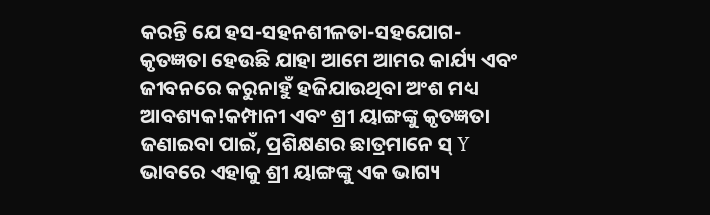କରନ୍ତି ଯେ ହସ-ସହନଶୀଳତା-ସହଯୋଗ-କୃତଜ୍ଞତା ହେଉଛି ଯାହା ଆମେ ଆମର କାର୍ଯ୍ୟ ଏବଂ ଜୀବନରେ କରୁନାହୁଁ ହଜିଯାଉଥିବା ଅଂଶ ମଧ୍ୟ ଆବଶ୍ୟକ!କମ୍ପାନୀ ଏବଂ ଶ୍ରୀ ୟାଙ୍ଗଙ୍କୁ କୃତଜ୍ଞତା ଜଣାଇବା ପାଇଁ, ପ୍ରଶିକ୍ଷଣର ଛାତ୍ରମାନେ ସ୍ Y ଭାବରେ ଏହାକୁ ଶ୍ରୀ ୟାଙ୍ଗଙ୍କୁ ଏକ ଭାଗ୍ୟ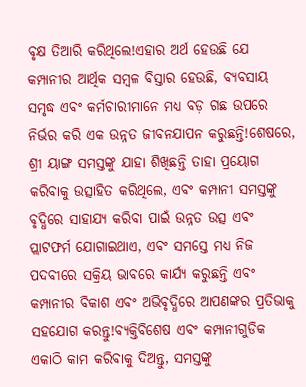ବୃକ୍ଷ ତିଆରି କରିଥିଲେ!ଏହାର ଅର୍ଥ ହେଉଛି ଯେ କମ୍ପାନୀର ଆର୍ଥିକ ସମ୍ବଳ ବିସ୍ତାର ହେଉଛି, ବ୍ୟବସାୟ ସମୃଦ୍ଧ ଏବଂ କର୍ମଚାରୀମାନେ ମଧ୍ୟ ବଡ଼ ଗଛ ଉପରେ ନିର୍ଭର କରି ଏକ ଉନ୍ନତ ଜୀବନଯାପନ କରୁଛନ୍ତି!ଶେଷରେ, ଶ୍ରୀ ୟାଙ୍ଗ ସମସ୍ତଙ୍କୁ ଯାହା ଶିଖିଛନ୍ତି ତାହା ପ୍ରୟୋଗ କରିବାକୁ ଉତ୍ସାହିତ କରିଥିଲେ, ଏବଂ କମ୍ପାନୀ ସମସ୍ତଙ୍କୁ ବୃଦ୍ଧିରେ ସାହାଯ୍ୟ କରିବା ପାଇଁ ଉନ୍ନତ ଉତ୍ସ ଏବଂ ପ୍ଲାଟଫର୍ମ ଯୋଗାଇଥାଏ, ଏବଂ ସମସ୍ତେ ମଧ୍ୟ ନିଜ ପଦବୀରେ ସକ୍ରିୟ ଭାବରେ କାର୍ଯ୍ୟ କରୁଛନ୍ତି ଏବଂ କମ୍ପାନୀର ବିକାଶ ଏବଂ ଅଭିବୃଦ୍ଧିରେ ଆପଣଙ୍କର ପ୍ରତିଭାକୁ ସହଯୋଗ କରନ୍ତୁ!ବ୍ୟକ୍ତିବିଶେଷ ଏବଂ କମ୍ପାନୀଗୁଡିକ ଏକାଠି କାମ କରିବାକୁ ଦିଅନ୍ତୁ, ସମସ୍ତଙ୍କୁ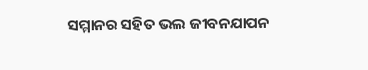ସମ୍ମାନର ସହିତ ଭଲ ଜୀବନଯାପନ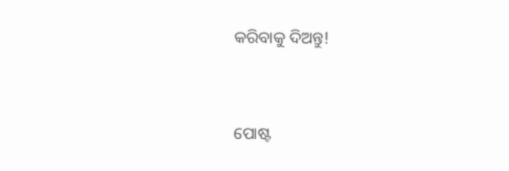କରିବାକୁ ଦିଅନ୍ତୁ!


ପୋଷ୍ଟ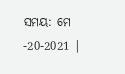ସମୟ: ମେ -20-2021 |